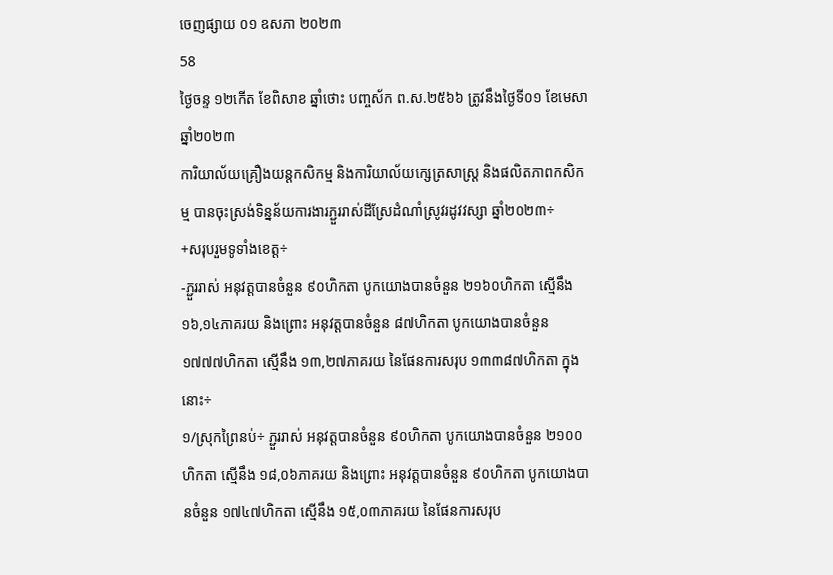ចេញផ្សាយ ០១ ឧសភា ២០២៣
58
ថ្ងៃចន្ទ ១២កើត ខែពិសាខ ឆ្នាំថោះ បញ្ចស័ក ព.ស.២៥៦៦ ត្រូវនឹងថ្ងៃទី០១ ខែមេសា ឆ្នាំ២០២៣
ការិយាល័យគ្រឿងយន្តកសិកម្ម និងការិយាល័យក្សេត្រសាស្រ្ត និងផលិតភាពកសិកម្ម បានចុះស្រង់ទិន្នន័យការងារភ្ជួររាស់ដីស្រែដំណាំស្រូវរដូវវស្សា ឆ្នាំ២០២៣÷
+សរុបរួមទូទាំងខេត្ត÷
-ភ្ជួររាស់ អនុវត្តបានចំនួន ៩០ហិកតា បូកយោងបានចំនួន ២១៦០ហិកតា ស្មើនឹង ១៦,១៤ភាគរយ និងព្រោះ អនុវត្តបានចំនួន ៨៧ហិកតា បូកយោងបានចំនួន ១៧៧៧ហិកតា ស្មើនឹង ១៣,២៧ភាគរយ នៃផែនការសរុប ១៣៣៨៧ហិកតា ក្នុងនោះ÷
១/ស្រុកព្រៃនប់÷ ភ្ជួររាស់ អនុវត្តបានចំនួន ៩០ហិកតា បូកយោងបានចំនួន ២១០០ហិកតា ស្មើនឹង ១៨,០៦ភាគរយ និងព្រោះ អនុវត្តបានចំនួន ៩០ហិកតា បូកយោងបានចំនួន ១៧៤៧ហិកតា ស្មើនឹង ១៥,០៣ភាគរយ នៃផែនការសរុប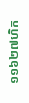១១៦២៧ហិក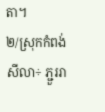តា។
២/ស្រុកកំពង់សីលា÷ ភ្ជួររា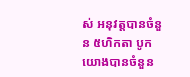ស់ អនុវត្តបានចំនួន ៥ហិកតា បូកយោងបានចំនួន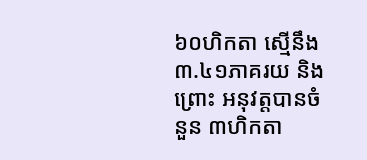៦០ហិកតា ស្មើនឹង ៣.៤១ភាគរយ និងព្រោះ អនុវត្តបានចំនួន ៣ហិកតា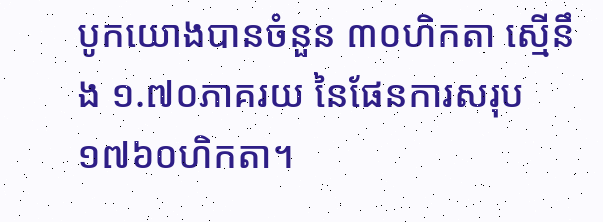បូកយោងបានចំនួន ៣០ហិកតា ស្មើនឹង ១.៧០ភាគរយ នៃផែនការសរុប ១៧៦០ហិកតា។